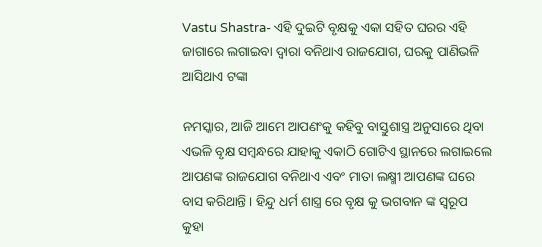Vastu Shastra- ଏହି ଦୁଇଟି ବୃକ୍ଷକୁ ଏକା ସହିତ ଘରର ଏହି ଜାଗାରେ ଲଗାଇବା ଦ୍ବାରା ବନିଥାଏ ରାଜଯୋଗ, ଘରକୁ ପାଣିଭଳି ଆସିଥାଏ ଟଙ୍କା

ନମସ୍କାର, ଆଜି ଆମେ ଆପଣଂକୁ କହିବୁ ବାସ୍ତୁଶାସ୍ତ୍ର ଅନୁସାରେ ଥିବା ଏଭଳି ବୃକ୍ଷ ସମ୍ବନ୍ଧରେ ଯାହାକୁ ଏକାଠି ଗୋଟିଏ ସ୍ଥାନରେ ଲଗାଇଲେ ଆପଣଙ୍କ ରାଜଯୋଗ ବନିଥାଏ ଏବଂ ମାତା ଲକ୍ଷ୍ମୀ ଆପଣଙ୍କ ଘରେ ବାସ କରିଥାନ୍ତି । ହିନ୍ଦୁ ଧର୍ମ ଶାସ୍ତ୍ର ରେ ବୃକ୍ଷ କୁ ଭଗବାନ ଙ୍କ ସ୍ଵରୂପ କୁହା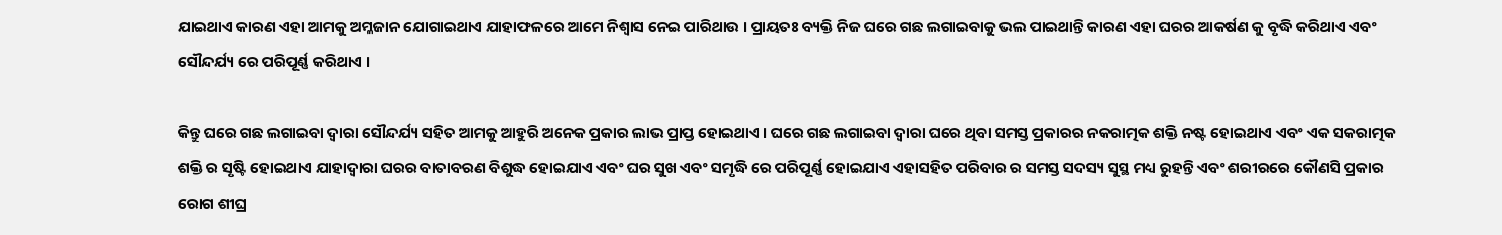ଯାଇଥାଏ କାରଣ ଏହା ଆମକୁ ଅମ୍ଳଜାନ ଯୋଗାଇଥାଏ ଯାହାଫଳରେ ଆମେ ନିଶ୍ୱାସ ନେଇ ପାରିଥାଉ । ପ୍ରାୟତଃ ବ୍ୟକ୍ତି ନିଜ ଘରେ ଗଛ ଲଗାଇବାକୁ ଭଲ ପାଇଥାନ୍ତି କାରଣ ଏହା ଘରର ଆକର୍ଷଣ କୁ ବୃଦ୍ଧି କରିଥାଏ ଏବଂ ସୌନ୍ଦର୍ଯ୍ୟ ରେ ପରିପୂର୍ଣ୍ଣ କରିଥାଏ ।

କିନ୍ତୁ ଘରେ ଗଛ ଲଗାଇବା ଦ୍ୱାରା ସୌନ୍ଦର୍ଯ୍ୟ ସହିତ ଆମକୁ ଆହୁରି ଅନେକ ପ୍ରକାର ଲାଭ ପ୍ରାପ୍ତ ହୋଇଥାଏ । ଘରେ ଗଛ ଲଗାଇବା ଦ୍ଵାରା ଘରେ ଥିବା ସମସ୍ତ ପ୍ରକାରର ନକରାତ୍ମକ ଶକ୍ତି ନଷ୍ଟ ହୋଇଥାଏ ଏବଂ ଏକ ସକରାତ୍ମକ ଶକ୍ତି ର ସୃଷ୍ଟି ହୋଇଥାଏ ଯାହାଦ୍ୱାରା ଘରର ବାତାବରଣ ବିଶୁଦ୍ଧ ହୋଇଯାଏ ଏବଂ ଘର ସୁଖ ଏବଂ ସମୃଦ୍ଧି ରେ ପରିପୂର୍ଣ୍ଣ ହୋଇଯାଏ ଏହାସହିତ ପରିବାର ର ସମସ୍ତ ସଦସ୍ୟ ସୁସ୍ଥ ମଧ୍ୟ ରୁହନ୍ତି ଏବଂ ଶରୀରରେ କୌଣସି ପ୍ରକାର ରୋଗ ଶୀଘ୍ର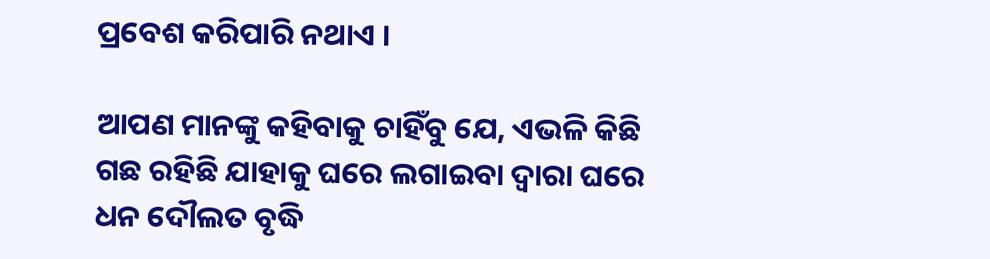ପ୍ରବେଶ କରିପାରି ନଥାଏ ।

ଆପଣ ମାନଙ୍କୁ କହିବାକୁ ଚାହିଁବୁ ଯେ, ଏଭଳି କିଛି ଗଛ ରହିଛି ଯାହାକୁ ଘରେ ଲଗାଇବା ଦ୍ଵାରା ଘରେ ଧନ ଦୌଲତ ବୃଦ୍ଧି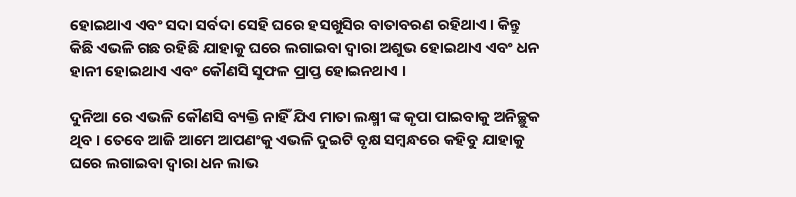ହୋଇଥାଏ ଏବଂ ସଦା ସର୍ବଦା ସେହି ଘରେ ହସଖୁସିର ବାତାବରଣ ରହିଥାଏ । କିନ୍ତୁ କିଛି ଏଭଳି ଗଛ ରହିଛି ଯାହାକୁ ଘରେ ଲଗାଇବା ଦ୍ବାରା ଅଶୁଭ ହୋଇଥାଏ ଏବଂ ଧନ ହାନୀ ହୋଇଥାଏ ଏବଂ କୌଣସି ସୁଫଳ ପ୍ରାପ୍ତ ହୋଇନଥାଏ ।

ଦୁନିଆ ରେ ଏଭଳି କୌଣସି ବ୍ୟକ୍ତି ନାହିଁ ଯିଏ ମାତା ଲକ୍ଷ୍ମୀ ଙ୍କ କୃପା ପାଇବାକୁ ଅନିଚ୍ଛୁକ ଥିବ । ତେବେ ଆଜି ଆମେ ଆପଣଂକୁ ଏଭଳି ଦୁଇଟି ବୃକ୍ଷ ସମ୍ବନ୍ଧରେ କହିବୁ ଯାହାକୁ ଘରେ ଲଗାଇବା ଦ୍ୱାରା ଧନ ଲାଭ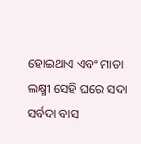ହୋଇଥାଏ ଏବଂ ମାତା ଲକ୍ଷ୍ମୀ ସେହି ଘରେ ସଦା ସର୍ବଦା ବାସ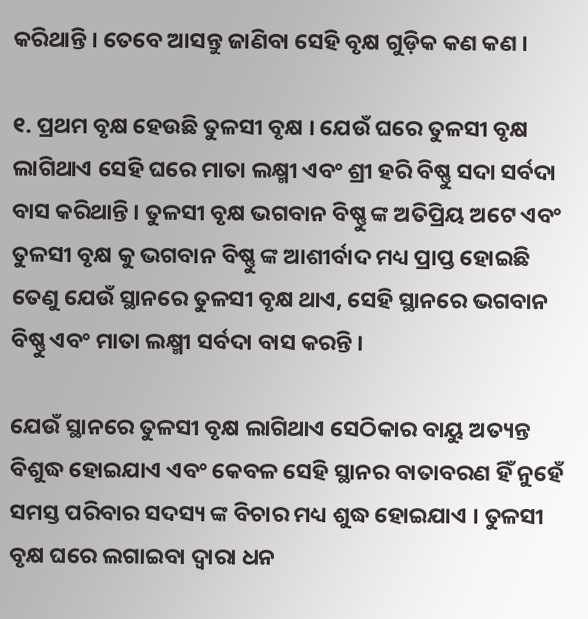କରିଥାନ୍ତି । ତେବେ ଆସନ୍ତୁ ଜାଣିବା ସେହି ବୃକ୍ଷ ଗୁଡ଼ିକ କଣ କଣ ।

୧. ପ୍ରଥମ ବୃକ୍ଷ ହେଉଛି ତୁଳସୀ ବୃକ୍ଷ । ଯେଉଁ ଘରେ ତୁଳସୀ ବୃକ୍ଷ ଲାଗିଥାଏ ସେହି ଘରେ ମାତା ଲକ୍ଷ୍ମୀ ଏବଂ ଶ୍ରୀ ହରି ବିଷ୍ଣୁ ସଦା ସର୍ବଦା ବାସ କରିଥାନ୍ତି । ତୁଳସୀ ବୃକ୍ଷ ଭଗବାନ ବିଷ୍ଣୁ ଙ୍କ ଅତିପ୍ରିୟ ଅଟେ ଏବଂ ତୁଳସୀ ବୃକ୍ଷ କୁ ଭଗବାନ ବିଷ୍ଣୁ ଙ୍କ ଆଶୀର୍ବାଦ ମଧ୍ୟ ପ୍ରାପ୍ତ ହୋଇଛି ତେଣୁ ଯେଉଁ ସ୍ଥାନରେ ତୁଳସୀ ବୃକ୍ଷ ଥାଏ, ସେହି ସ୍ଥାନରେ ଭଗବାନ ବିଷ୍ଣୁ ଏବଂ ମାତା ଲକ୍ଷ୍ମୀ ସର୍ବଦା ବାସ କରନ୍ତି ।

ଯେଉଁ ସ୍ଥାନରେ ତୁଳସୀ ବୃକ୍ଷ ଲାଗିଥାଏ ସେଠିକାର ବାୟୁ ଅତ୍ୟନ୍ତ ବିଶୁଦ୍ଧ ହୋଇଯାଏ ଏବଂ କେବଳ ସେହି ସ୍ଥାନର ବାତାବରଣ ହିଁ ନୁହେଁ ସମସ୍ତ ପରିବାର ସଦସ୍ୟ ଙ୍କ ବିଚାର ମଧ୍ୟ ଶୁଦ୍ଧ ହୋଇଯାଏ । ତୁଳସୀ ବୃକ୍ଷ ଘରେ ଲଗାଇବା ଦ୍ୱାରା ଧନ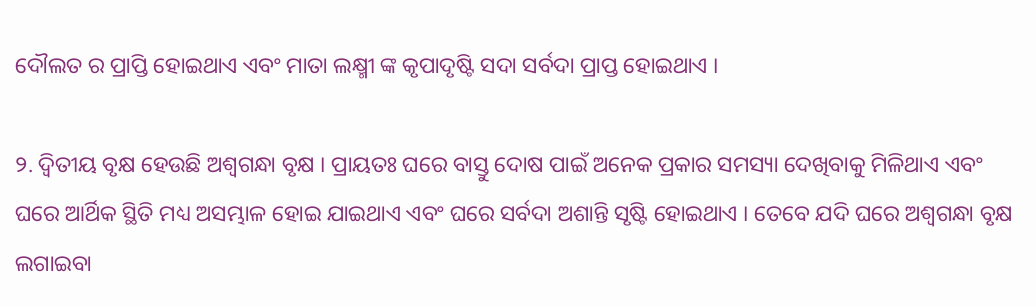ଦୌଲତ ର ପ୍ରାପ୍ତି ହୋଇଥାଏ ଏବଂ ମାତା ଲକ୍ଷ୍ମୀ ଙ୍କ କୃପାଦୃଷ୍ଟି ସଦା ସର୍ବଦା ପ୍ରାପ୍ତ ହୋଇଥାଏ ।

୨. ଦ୍ଵିତୀୟ ବୃକ୍ଷ ହେଉଛି ଅଶ୍ୱଗନ୍ଧା ବୃକ୍ଷ । ପ୍ରାୟତଃ ଘରେ ବାସ୍ତୁ ଦୋଷ ପାଇଁ ଅନେକ ପ୍ରକାର ସମସ୍ୟା ଦେଖିବାକୁ ମିଳିଥାଏ ଏବଂ ଘରେ ଆର୍ଥିକ ସ୍ଥିତି ମଧ୍ୟ ଅସମ୍ଭାଳ ହୋଇ ଯାଇଥାଏ ଏବଂ ଘରେ ସର୍ବଦା ଅଶାନ୍ତି ସୃଷ୍ଟି ହୋଇଥାଏ । ତେବେ ଯଦି ଘରେ ଅଶ୍ୱଗନ୍ଧା ବୃକ୍ଷ ଲଗାଇବା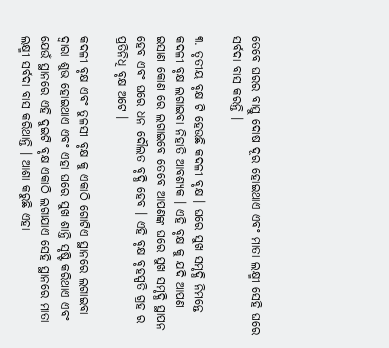ତେବେ ଘରର ବାସ୍ତୁ ଦୋଷ ଦୂର ହୋଇଥାଏ ଏବଂ ମାତା ଲକ୍ଷ୍ମୀ ସେହି ଘରେ ସର୍ବଦା ବାସ କରନ୍ତି ।

୩. ତୃତୀୟ ବୃକ୍ଷ ଟି ହେଉଛି କଦଳୀ ବୃକ୍ଷ । ଘରେ ସୁଖ ସମୃଦ୍ଧି ନିମନ୍ତେ କଦଳୀ ବୃକ୍ଷ ଲଗାଇବା ନିହାତି ଆବଶ୍ୟକ । ଏହି ବୃକ୍ଷ କୁ ଯଦି ଆପଣ ଇସାଣ କୋଣ ରେ ଲଗାଇବେ ତେବେ ଆପଣଙ୍କ ଘରେ ସୁଖ ସମୃଦ୍ଧି ସ୍ଥାପନ ହେବ ଏବଂ ଘରେ ଧନ ଦୌଲତ ବୃଦ୍ଧି ହେବ । ଏହି ବୃକ୍ଷ ବୃହସ୍ପତି ଗ୍ରହ ର ପ୍ରତିନିଧି ବୃକ୍ଷ ଅଟେ ।

କଦଳୀ ବୃକ୍ଷ ଏବଂ ତୁଳସୀ ବୃକ୍ଷ କୁ ଏକାଠି ଗୋଟିଏ ସ୍ଥାନରେ ଲଗାଇବା ଦ୍ୱାରା ଶୁଭ ହୋଇଥାଏ ଏବଂ ଏହା ଘରେ ସୁଖ ଶାନ୍ତି ସୃଷ୍ଟି କରିଥାଏ ଏବଂ ଯେଉଁ ସ୍ଥାନରେ ଏହି ଦୁଇଟି ବୃକ୍ଷ ଏକାଠି ଲଗାଯାଏ ସେହି ସ୍ଥାନରେ ମାତା ଲକ୍ଷ୍ମୀ ସର୍ବଦା ବାସ କରିଥାନ୍ତି । ଆଶା କରୁଛି ଏହା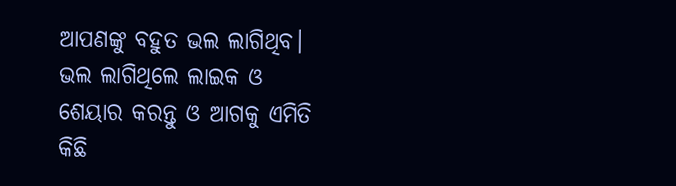ଆପଣଙ୍କୁ ବହୁତ ଭଲ ଲାଗିଥିବ। ଭଲ ଲାଗିଥିଲେ ଲାଇକ ଓ ଶେୟାର କରନ୍ତୁ ଓ ଆଗକୁ ଏମିତି କିଛି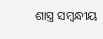ଶାସ୍ତ୍ର ସମ୍ବନ୍ଧୀୟ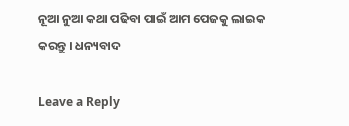ନୂଆ ନୁଆ କଥା ପଢିବା ପାଇଁ ଆମ ପେଜକୁ ଲାଇକ କରନ୍ତୁ । ଧନ୍ୟବାଦ

Leave a Reply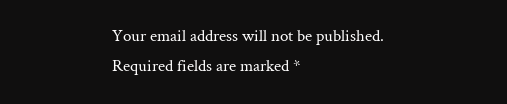Your email address will not be published. Required fields are marked *